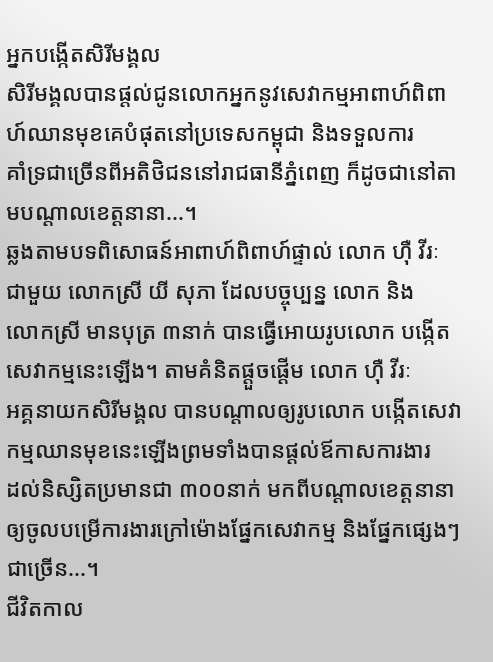អ្នកបង្កើតសិរីមង្គល
សិរីមង្គលបានផ្តល់ជូនលោកអ្នកនូវសេវាកម្មអាពាហ៍ពិពាហ៍ឈានមុខគេបំផុតនៅប្រទេសកម្ពុជា និងទទួលការ
គាំទ្រជាច្រើនពីអតិថិជននៅរាជធានីភ្នំពេញ ក៏ដូចជានៅតាមបណ្តាលខេត្តនានា...។
ឆ្លងតាមបទពិសោធន៍អាពាហ៍ពិពាហ៍ផ្ទាល់ លោក ហ៊ឺ វីរៈ ជាមួយ លោកស្រី យី សុភា ដែលបច្ចុប្បន្ន លោក និង
លោកស្រី មានបុត្រ ៣នាក់ បានធ្វើអោយរូបលោក បង្កើតសេវាកម្មនេះឡើង។ តាមគំនិតផ្តួចផ្តើម លោក ហ៊ឺ វីរៈ
អគ្គនាយកសិរីមង្គល បានបណ្តាលឲ្យរូបលោក បង្កើតសេវាកម្មឈានមុខនេះឡើងព្រមទាំងបានផ្តល់ឪកាសការងារ
ដល់និស្សិតប្រមានជា ៣០០នាក់ មកពីបណ្តាលខេត្តនានាឲ្យចូលបម្រើការងារក្រៅម៉ោងផ្នែកសេវាកម្ម និងផ្នែកផ្សេងៗ
ជាច្រើន...។
ជីវិតកាល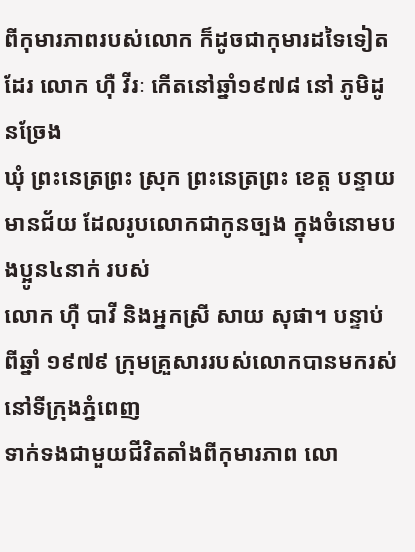ពីកុមារភាពរបស់លោក ក៏ដូចជាកុមារដទៃទៀតដែរ លោក ហ៊ឺ វីរៈ កើតនៅឆ្នាំ១៩៧៨ នៅ ភូមិដូនច្រែង
ឃុំ ព្រះនេត្រព្រះ ស្រុក ព្រះនេត្រព្រះ ខេត្ត បន្ទាយមានជ័យ ដែលរូបលោកជាកូនច្បង ក្នុងចំនោមបងប្អូន៤នាក់ របស់
លោក ហ៊ឺ បាវី និងអ្នកស្រី សាយ សុផា។ បន្ទាប់ពីឆ្នាំ ១៩៧៩ ក្រុមគ្រួសាររបស់លោកបានមករស់នៅទីក្រុងភ្នំពេញ
ទាក់ទងជាមួយជីវិតតាំងពីកុមារភាព លោ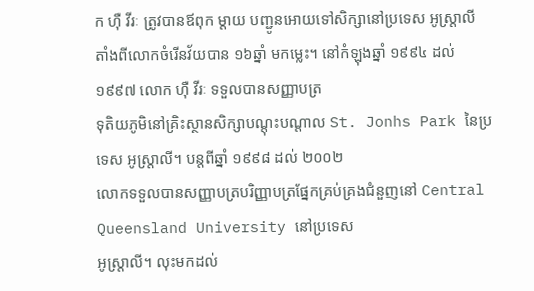ក ហ៊ឺ វីរៈ ត្រូវបានឪពុក ម្តាយ បញ្ជូនអោយទៅសិក្សានៅប្រទេស អូស្រ្តាលី
តាំងពីលោកចំរើនវ័យបាន ១៦ឆ្នាំ មកម្លេះ។ នៅកំឡុងឆ្នាំ ១៩៩៤ ដល់ ១៩៩៧ លោក ហ៊ឺ វីរៈ ទទួលបានសញ្ញាបត្រ
ទុតិយភូមិនៅគ្រិះស្ថានសិក្សាបណ្តុះបណ្តាល St. Jonhs Park នៃប្រទេស អូស្រ្តាលី។ បន្តពីឆ្នាំ ១៩៩៨ ដល់ ២០០២
លោកទទួលបានសញ្ញាបត្របរិញ្ញាបត្រផ្នែកគ្រប់គ្រងជំនួញនៅ Central Queensland University នៅប្រទេស
អូស្រ្តាលី។ លុះមកដល់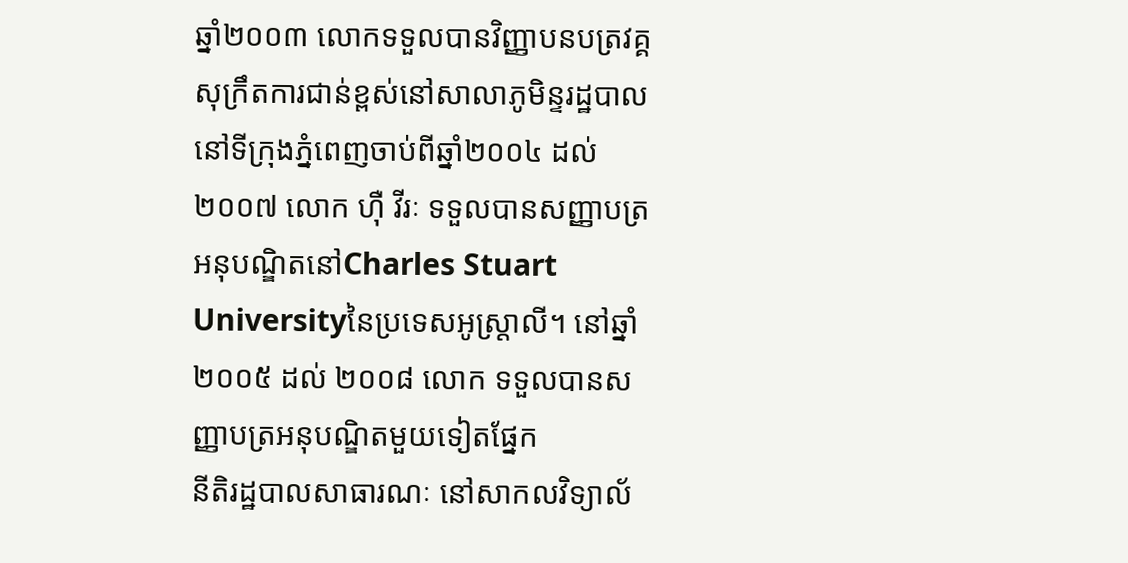ឆ្នាំ២០០៣ លោកទទួលបានវិញ្ញាបនបត្រវគ្គសុក្រឹតការជាន់ខ្ពស់នៅសាលាភូមិន្ទរដ្ឋបាល
នៅទីក្រុងភ្នំពេញចាប់ពីឆ្នាំ២០០៤ ដល់ ២០០៧ លោក ហ៊ឺ វីរៈ ទទួលបានសញ្ញាបត្រអនុបណ្ឌិតនៅCharles Stuart Universityនៃប្រទេសអូស្រ្តាលី។ នៅឆ្នាំ២០០៥ ដល់ ២០០៨ លោក ទទួលបានសញ្ញាបត្រអនុបណ្ឌិតមួយទៀតផ្នែក
នីតិរដ្ឋបាលសាធារណៈ នៅសាកលវិទ្យាល័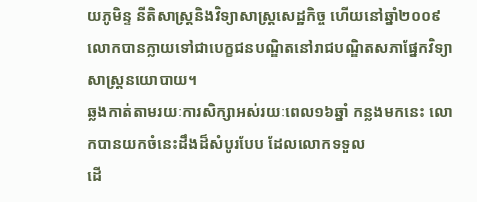យភូមិន្ទ នីតិសាស្រ្តនិងវិទ្យាសាស្ត្រសេដ្ឋកិច្ច ហើយនៅឆ្នាំ២០០៩
លោកបានក្លាយទៅជាបេក្ខជនបណ្ឌិតនៅរាជបណ្ឌិតសភាផ្នែកវិទ្យាសាស្រ្តនយោបាយ។
ឆ្លងកាត់តាមរយៈការសិក្សាអស់រយៈពេល១៦ឆ្នាំ កន្លងមកនេះ លោកបានយកចំនេះដឹងដ៏សំបូរបែប ដែលលោកទទួល
ដើ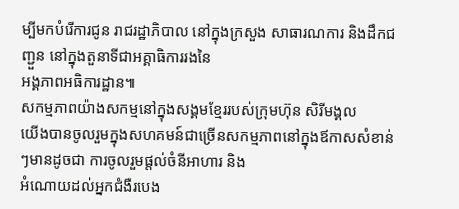ម្បីមកបំរើការជូន រាជរដ្ឋាភិបាល នៅក្នុងក្រសួង សាធារណការ និងដឹកជញ្ជួន នៅក្នុងតួនាទីជាអគ្គាធិការរងនៃ
អង្គភាពអធិការដ្ឋាន៕
សកម្មភាពយ៉ាងសកម្មនៅក្នុងសង្គមខ្មែររបស់ក្រុមហ៊ុន សិរីមង្គល
យើងបានចូលរួមក្នុងសហគមន៍ជាច្រើនសកម្មភាពនៅក្នុងឪកាសសំខាន់ៗមានដូចជា ការចូលរួមផ្តល់ចំនីអាហារ និង
អំណោយដល់អ្នកជំងឺរបេង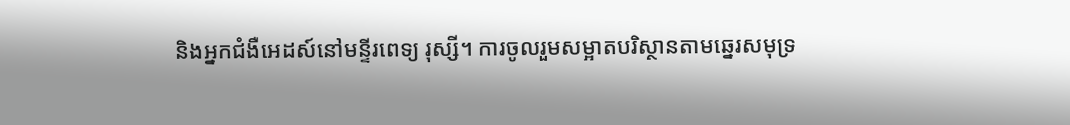និងអ្នកជំងឺអេដស៍នៅមន្ទីរពេទ្យ រុស្សី។ ការចូលរួមសម្អាតបរិស្ថានតាមឆ្នេរសមុទ្រ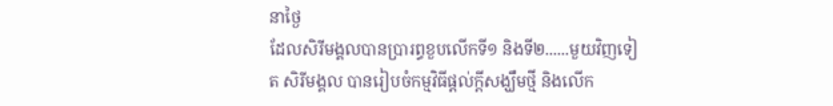នាថ្ងៃ
ដែលសិរីមង្គលបានប្រារព្ធខួបលើកទី១ និងទី២......មួយវិញទៀត សិរីមង្គល បានរៀបចំកម្មវិធីផ្តល់ក្តីសង្ឃឹមថ្មី និងលើក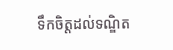ទឹកចិត្តដល់ទណ្ឌិត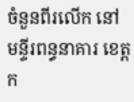ចំនួនពីរលើក នៅមន្ទីរពន្ធនាគារ ខេត្តក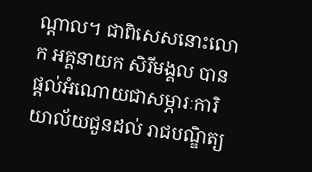ណ្តាល។ ជាពិសេសនោះលោក អគ្គនាយក សិរីមង្គល បាន
ផ្តល់អំណោយជាសម្ភារៈការិយាល័យជួនដល់ រាជបណ្ឌិត្យ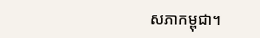សភាកម្ពុជា។